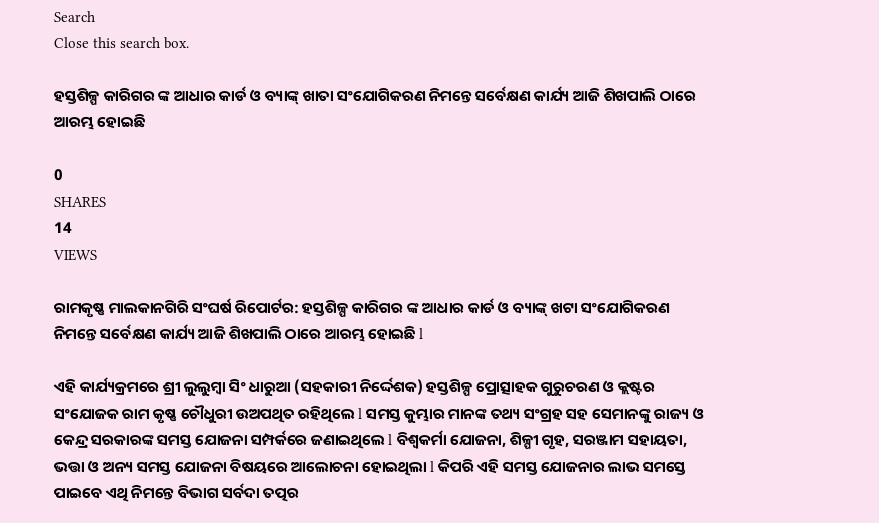Search
Close this search box.

ହସ୍ତଶିଳ୍ପ କାରିଗର ଙ୍କ ଆଧାର କାର୍ଡ ଓ ବ୍ୟାଙ୍କ୍ ଖାତା ସଂଯୋଗିକରଣ ନିମନ୍ତେ ସର୍ବେକ୍ଷଣ କାର୍ଯ୍ୟ ଆଜି ଶିଖପାଲି ଠାରେ ଆରମ୍ଭ ହୋଇଛି

0
SHARES
14
VIEWS

ରାମକୃଷ୍ଣ ମାଲକାନଗିରି ସଂଘର୍ଷ ରିପୋର୍ଟର: ହସ୍ତଶିଳ୍ପ କାରିଗର ଙ୍କ ଆଧାର କାର୍ଡ ଓ ବ୍ୟାଙ୍କ୍ ଖଟା ସଂଯୋଗିକରଣ ନିମନ୍ତେ ସର୍ବେକ୍ଷଣ କାର୍ଯ୍ୟ ଆଜି ଶିଖପାଲି ଠାରେ ଆରମ୍ଭ ହୋଇଛି l

ଏହି କାର୍ଯ୍ୟକ୍ରମରେ ଶ୍ରୀ ଲୁଲୁମ୍ବା ସିଂ ଧାରୁଆ (ସହକାରୀ ନିର୍ଦ୍ଦେଶକ) ହସ୍ତଶିଳ୍ପ ପ୍ରୋତ୍ସାହକ ଗୁରୁଚରଣ ଓ କ୍ଲଷ୍ଟର ସଂଯୋଜକ ରାମ କୃଷ୍ଣ ଚୌଧୁରୀ ଉଅପଥିତ ରହିଥିଲେ l ସମସ୍ତ କୁମ୍ଭାର ମାନଙ୍କ ତଥ୍ୟ ସଂଗ୍ରହ ସହ ସେମାନଙ୍କୁ ରାଜ୍ୟ ଓ କେନ୍ଦ୍ର ସରକାରଙ୍କ ସମସ୍ତ ଯୋଜନା ସମ୍ପର୍କରେ ଜଣାଇଥିଲେ l ବିଶ୍ଵକର୍ମା ଯୋଜନା, ଶିଳ୍ପୀ ଗୃହ, ସରଞ୍ଜାମ ସହାୟତା, ଭତ୍ତା ଓ ଅନ୍ୟ ସମସ୍ତ ଯୋଜନା ବିଷୟରେ ଆଲୋଚନା ହୋଇଥିଲା l କିପରି ଏହି ସମସ୍ତ ଯୋଜନାର ଲାଭ ସମସ୍ତେ ପାଇବେ ଏଥି ନିମନ୍ତେ ବିଭାଗ ସର୍ବଦା ତତ୍ପର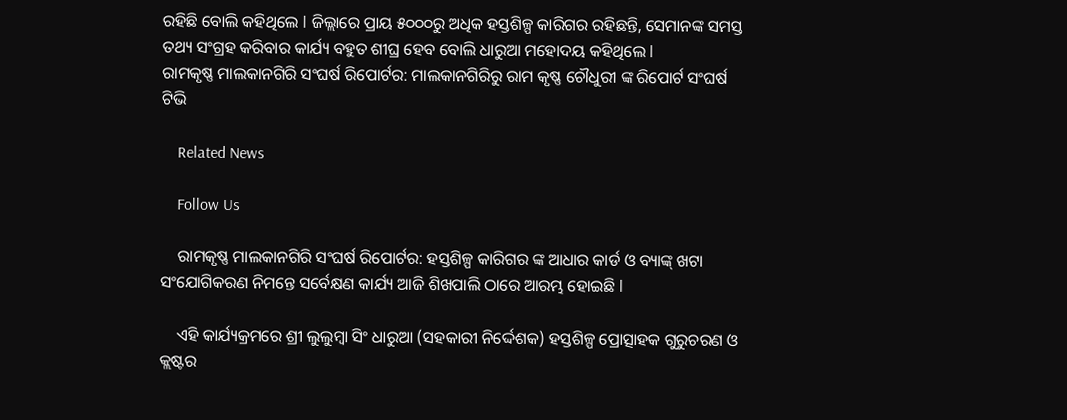ରହିଛି ବୋଲି କହିଥିଲେ l ଜିଲ୍ଲାରେ ପ୍ରାୟ ୫୦୦୦ରୁ ଅଧିକ ହସ୍ତଶିଳ୍ପ କାରିଗର ରହିଛନ୍ତି, ସେମାନଙ୍କ ସମସ୍ତ ତଥ୍ୟ ସଂଗ୍ରହ କରିବାର କାର୍ଯ୍ୟ ବହୁତ ଶୀଘ୍ର ହେବ ବୋଲି ଧାରୁଆ ମହୋଦୟ କହିଥିଲେ l
ରାମକୃଷ୍ଣ ମାଲକାନଗିରି ସଂଘର୍ଷ ରିପୋର୍ଟର: ମାଲକାନଗିରିରୁ ରାମ କୃଷ୍ଣ ଚୌଧୁରୀ ଙ୍କ ରିପୋର୍ଟ ସଂଘର୍ଷ ଟିଭି

    Related News

    Follow Us

    ରାମକୃଷ୍ଣ ମାଲକାନଗିରି ସଂଘର୍ଷ ରିପୋର୍ଟର: ହସ୍ତଶିଳ୍ପ କାରିଗର ଙ୍କ ଆଧାର କାର୍ଡ ଓ ବ୍ୟାଙ୍କ୍ ଖଟା ସଂଯୋଗିକରଣ ନିମନ୍ତେ ସର୍ବେକ୍ଷଣ କାର୍ଯ୍ୟ ଆଜି ଶିଖପାଲି ଠାରେ ଆରମ୍ଭ ହୋଇଛି l

    ଏହି କାର୍ଯ୍ୟକ୍ରମରେ ଶ୍ରୀ ଲୁଲୁମ୍ବା ସିଂ ଧାରୁଆ (ସହକାରୀ ନିର୍ଦ୍ଦେଶକ) ହସ୍ତଶିଳ୍ପ ପ୍ରୋତ୍ସାହକ ଗୁରୁଚରଣ ଓ କ୍ଲଷ୍ଟର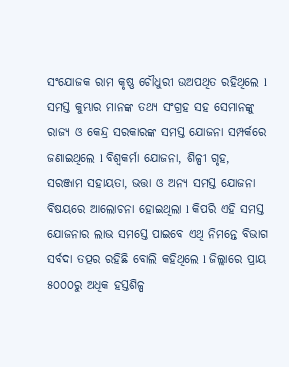ସଂଯୋଜକ ରାମ କୃଷ୍ଣ ଚୌଧୁରୀ ଉଅପଥିତ ରହିଥିଲେ l ସମସ୍ତ କୁମ୍ଭାର ମାନଙ୍କ ତଥ୍ୟ ସଂଗ୍ରହ ସହ ସେମାନଙ୍କୁ ରାଜ୍ୟ ଓ କେନ୍ଦ୍ର ସରକାରଙ୍କ ସମସ୍ତ ଯୋଜନା ସମ୍ପର୍କରେ ଜଣାଇଥିଲେ l ବିଶ୍ଵକର୍ମା ଯୋଜନା, ଶିଳ୍ପୀ ଗୃହ, ସରଞ୍ଜାମ ସହାୟତା, ଭତ୍ତା ଓ ଅନ୍ୟ ସମସ୍ତ ଯୋଜନା ବିଷୟରେ ଆଲୋଚନା ହୋଇଥିଲା l କିପରି ଏହି ସମସ୍ତ ଯୋଜନାର ଲାଭ ସମସ୍ତେ ପାଇବେ ଏଥି ନିମନ୍ତେ ବିଭାଗ ସର୍ବଦା ତତ୍ପର ରହିଛି ବୋଲି କହିଥିଲେ l ଜିଲ୍ଲାରେ ପ୍ରାୟ ୫୦୦୦ରୁ ଅଧିକ ହସ୍ତଶିଳ୍ପ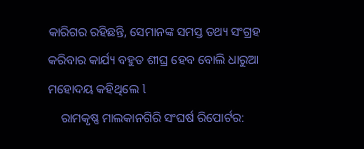କାରିଗର ରହିଛନ୍ତି, ସେମାନଙ୍କ ସମସ୍ତ ତଥ୍ୟ ସଂଗ୍ରହ କରିବାର କାର୍ଯ୍ୟ ବହୁତ ଶୀଘ୍ର ହେବ ବୋଲି ଧାରୁଆ ମହୋଦୟ କହିଥିଲେ l
    ରାମକୃଷ୍ଣ ମାଲକାନଗିରି ସଂଘର୍ଷ ରିପୋର୍ଟର: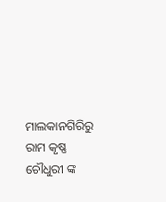ମାଲକାନଗିରିରୁ ରାମ କୃଷ୍ଣ ଚୌଧୁରୀ ଙ୍କ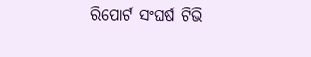ରିପୋର୍ଟ ସଂଘର୍ଷ ଟିଭି